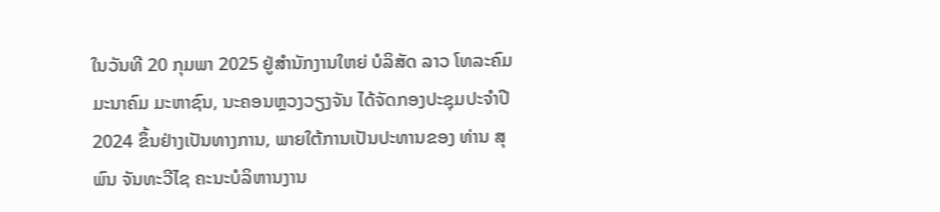ໃນວັນທີ 20 ກຸມພາ 2025 ຢູ່ສໍານັກງານໃຫຍ່ ບໍລິສັດ ລາວ ໂທລະຄົມມະນາຄົມ ມະຫາຊົນ, ນະຄອນຫຼວງວຽງຈັນ ໄດ້ຈັດກອງປະຊຸມປະຈຳປີ 2024 ຂຶ້ນຢ່າງເປັນທາງການ, ພາຍໃຕ້ການເປັນປະທານຂອງ ທ່ານ ສຸພົນ ຈັນທະວີໄຊ ຄະນະບໍລິຫານງານ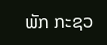ພັກ ກະຊວ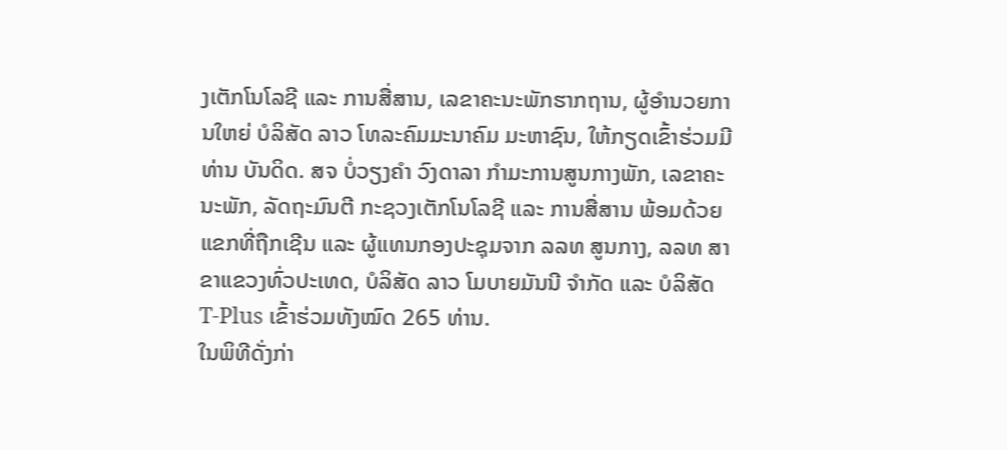ງເຕັກໂນໂລຊີ ແລະ ການສື່ສານ, ເລຂາຄະນະພັກຮາກຖານ, ຜູ້ອຳນວຍການໃຫຍ່ ບໍລິສັດ ລາວ ໂທລະຄົມມະນາຄົມ ມະຫາຊົນ, ໃຫ້ກຽດເຂົ້າຮ່ວມມີ ທ່ານ ບັນດິດ. ສຈ ບໍ່ວຽງຄໍາ ວົງດາລາ ກຳມະການສູນກາງພັກ, ເລຂາຄະນະພັກ, ລັດຖະມົນຕີ ກະຊວງເຕັກໂນໂລຊີ ແລະ ການສື່ສານ ພ້ອມດ້ວຍແຂກທີ່ຖືກເຊີນ ແລະ ຜູ້ແທນກອງປະຊຸມຈາກ ລລທ ສູນກາງ, ລລທ ສາຂາແຂວງທົ່ວປະເທດ, ບໍລິສັດ ລາວ ໂມບາຍມັນນີ ຈຳກັດ ແລະ ບໍລິສັດ T-Plus ເຂົ້າຮ່ວມທັງໝົດ 265 ທ່ານ.
ໃນພິທີດັ່ງກ່າ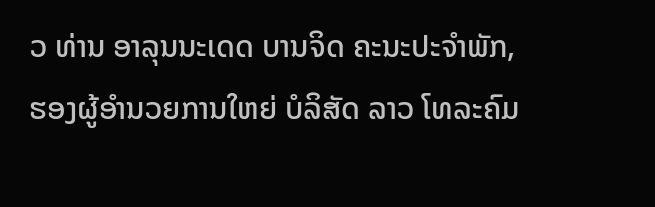ວ ທ່ານ ອາລຸນນະເດດ ບານຈິດ ຄະນະປະຈຳພັກ, ຮອງຜູ້ອໍານວຍການໃຫຍ່ ບໍລິສັດ ລາວ ໂທລະຄົມ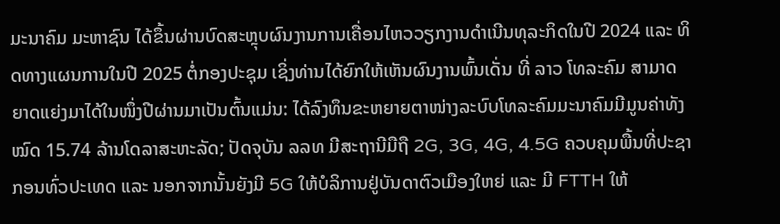ມະນາຄົມ ມະຫາຊົນ ໄດ້ຂຶ້ນຜ່ານບົດສະຫຼຸບຜົນງານການເຄື່ອນໄຫວວຽກງານດຳເນີນທຸລະກິດໃນປີ 2024 ແລະ ທິດທາງແຜນການໃນປີ 2025 ຕໍ່ກອງປະຊຸມ ເຊິ່ງທ່ານໄດ້ຍົກໃຫ້ເຫັນຜົນງານພົ້ນເດັ່ນ ທີ່ ລາວ ໂທລະຄົມ ສາມາດຍາດແຍ່ງມາໄດ້ໃນໜຶ່ງປີຜ່ານມາເປັນຕົ້ນແມ່ນ: ໄດ້ລົງທຶນຂະຫຍາຍຕາໜ່າງລະບົບໂທລະຄົມມະນາຄົມມີມູນຄ່າທັງໝົດ 15.74 ລ້ານໂດລາສະຫະລັດ; ປັດຈຸບັນ ລລທ ມີສະຖານີມືຖື 2G, 3G, 4G, 4.5G ຄວບຄຸມພື້ນທີ່ປະຊາກອນທົ່ວປະເທດ ແລະ ນອກຈາກນັ້ນຍັງມີ 5G ໃຫ້ບໍລິການຢູ່ບັນດາຕົວເມືອງໃຫຍ່ ແລະ ມີ FTTH ໃຫ້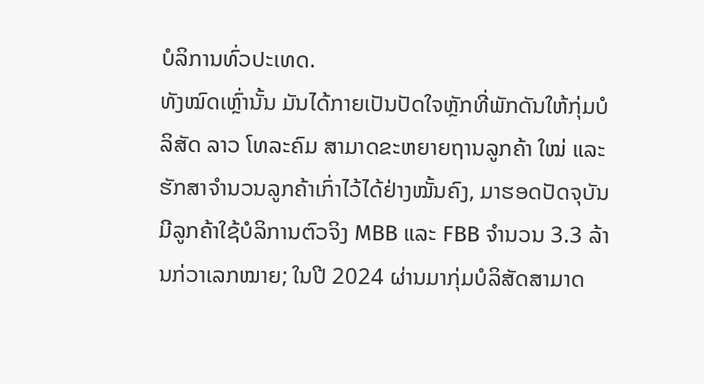ບໍລິການທົ່ວປະເທດ.
ທັງໝົດເຫຼົ່ານັ້ນ ມັນໄດ້ກາຍເປັນປັດໃຈຫຼັກທີ່ພັກດັນໃຫ້ກຸ່ມບໍລິສັດ ລາວ ໂທລະຄົມ ສາມາດຂະຫຍາຍຖານລູກຄ້າ ໃໝ່ ແລະ ຮັກສາຈຳນວນລູກຄ້າເກົ່າໄວ້ໄດ້ຢ່າງໝັ້ນຄົງ, ມາຮອດປັດຈຸບັນມີລູກຄ້າໃຊ້ບໍລິການຕົວຈິງ MBB ແລະ FBB ຈໍານວນ 3.3 ລ້ານກ່ວາເລກໝາຍ; ໃນປີ 2024 ຜ່ານມາກຸ່ມບໍລິສັດສາມາດ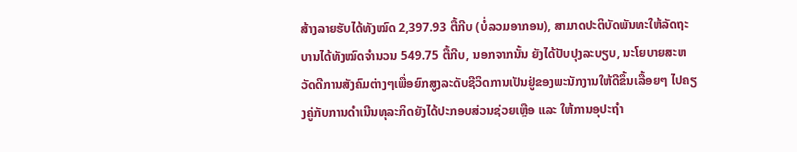ສ້າງລາຍຮັບໄດ້ທັງໝົດ 2,397.93 ຕື້ກີບ (ບໍ່ລວມອາກອນ), ສາມາດປະຕິບັດພັນທະໃຫ້ລັດຖະບານໄດ້ທັງໝົດຈຳນວນ 549.75 ຕື້ກີບ, ນອກຈາກນັ້ນ ຍັງໄດ້ປັບປຸງລະບຽບ, ນະໂຍບາຍສະຫວັດດີການສັງຄົມຕ່າງໆເພື່ອຍົກສູງລະດັບຊີວິດການເປັນຢູ່ຂອງພະນັກງານໃຫ້ດີຂຶ້ນເລື້ອຍໆ ໄປຄຽງຄູ່ກັບການດໍາເນີນທຸລະກິດຍັງໄດ້ປະກອບສ່ວນຊ່ວຍເຫຼືອ ແລະ ໃຫ້ການອຸປະຖຳ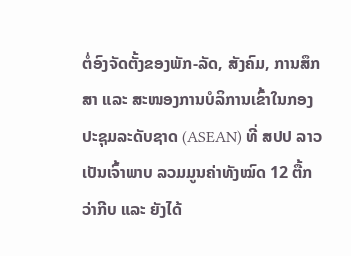ຕໍ່ອົງຈັດຕັ້ງຂອງພັກ-ລັດ, ສັງຄົມ, ການສຶກສາ ແລະ ສະໜອງການບໍລິການເຂົ້າໃນກອງປະຊຸມລະດັບຊາດ (ASEAN) ທີ່ ສປປ ລາວ ເປັນເຈົ້າພາບ ລວມມູນຄ່າທັງໝົດ 12 ຕື້ກວ່າກີບ ແລະ ຍັງໄດ້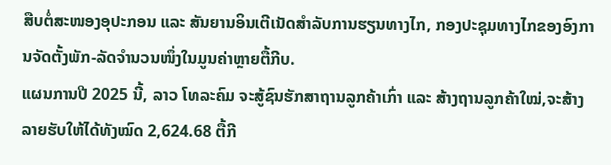ສືບຕໍ່ສະໜອງອຸປະກອນ ແລະ ສັນຍານອິນເຕີເນັດສຳລັບການຮຽນທາງໄກ, ກອງປະຊຸມທາງໄກຂອງອົງການຈັດຕັ້ງພັກ-ລັດຈຳນວນໜຶ່ງໃນມູນຄ່າຫຼາຍຕື້ກີບ.
ແຜນການປີ 2025 ນີ້, ລາວ ໂທລະຄົມ ຈະສູ້ຊົນຮັກສາຖານລູກຄ້າເກົ່າ ແລະ ສ້າງຖານລູກຄ້າໃໝ່,ຈະສ້າງລາຍຮັບໃຫ້ໄດ້ທັງໝົດ 2,624.68 ຕື້ກີ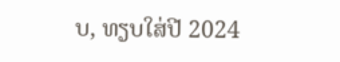ບ, ທຽບໃສ່ປີ 2024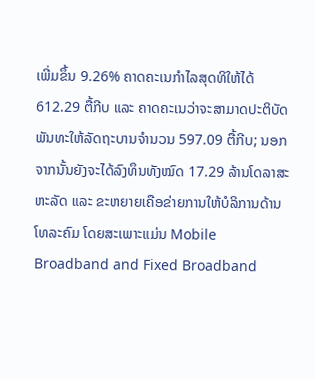ເພີ່ມຂຶ້ນ 9.26% ຄາດຄະເນກໍາໄລສຸດທິໃຫ້ໄດ້ 612.29 ຕື້ກີບ ແລະ ຄາດຄະເນວ່າຈະສາມາດປະຕິບັດພັນທະໃຫ້ລັດຖະບານຈຳນວນ 597.09 ຕື້ກີບ; ນອກຈາກນັ້ນຍັງຈະໄດ້ລົງທຶນທັງໝົດ 17.29 ລ້ານໂດລາສະຫະລັດ ແລະ ຂະຫຍາຍເຄືອຂ່າຍການໃຫ້ບໍລິການດ້ານໂທລະຄົມ ໂດຍສະເພາະແມ່ນ Mobile Broadband and Fixed Broadband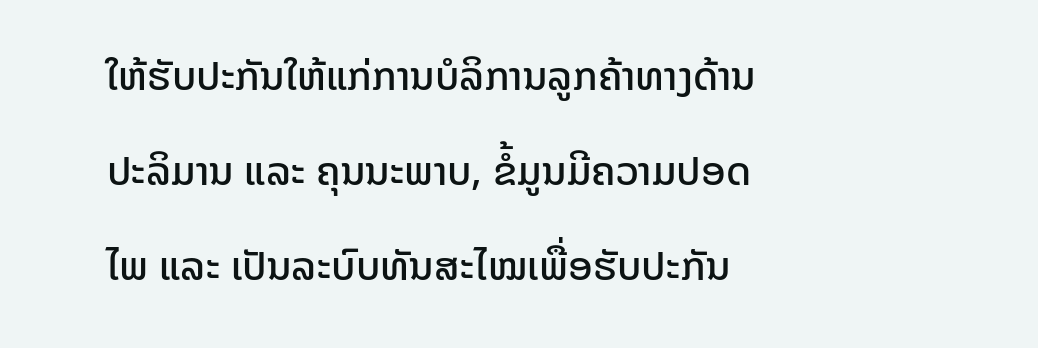ໃຫ້ຮັບປະກັນໃຫ້ແກ່ການບໍລິການລູກຄ້າທາງດ້ານປະລິມານ ແລະ ຄຸນນະພາບ, ຂໍ້ມູນມີຄວາມປອດໄພ ແລະ ເປັນລະບົບທັນສະໄໝເພື່ອຮັບປະກັນ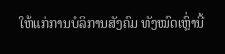ໃຫ້ແກ່ການບໍລິການສັງຄົມ ທັງໝົດເຫຼົ່ານີ້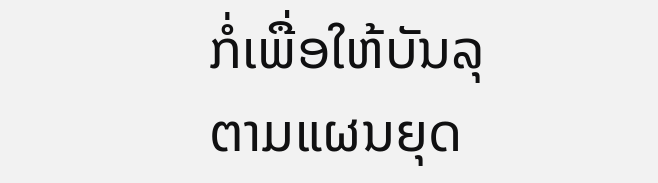ກໍ່ເພື່ອໃຫ້ບັນລຸຕາມແຜນຍຸດ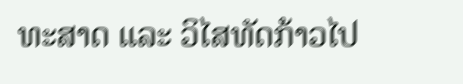ທະສາດ ແລະ ວິໄສທັດກ້າວໄປ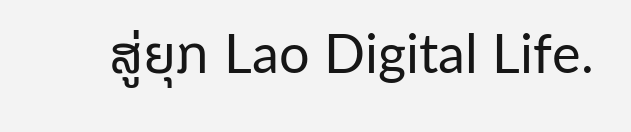ສູ່ຍຸກ Lao Digital Life.